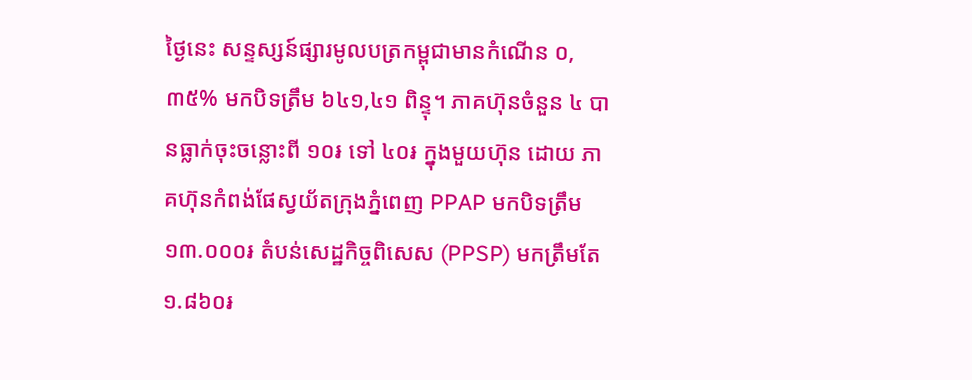ថ្ងៃនេះ សន្ទស្សន៍ផ្សារមូលបត្រកម្ពុជាមានកំណើន ០,៣៥% មកបិទត្រឹម ៦៤១,៤១ ពិន្ទុ។ ភាគហ៊ុនចំនួន ៤ បានធ្លាក់ចុះចន្លោះពី ១០៛ ទៅ ៤០៛ ក្នុងមួយហ៊ុន ដោយ ភាគហ៊ុនកំពង់ផែស្វយ័តក្រុងភ្នំពេញ PPAP មកបិទត្រឹម ១៣.០០០៛ តំបន់សេដ្ឋកិច្ចពិសេស (PPSP) មកត្រឹមតែ ១.៨៦០៛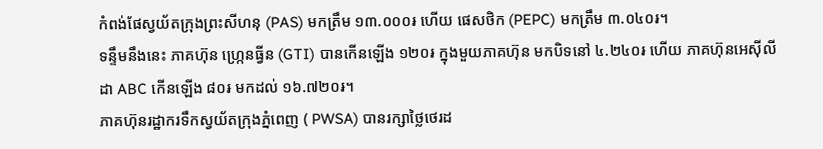កំពង់ផែស្វយ័តក្រុងព្រះសីហនុ (PAS) មកត្រឹម ១៣.០០០៛ ហើយ ផេសថិក (PEPC) មកត្រឹម ៣.០៤០៛។
ទន្ទឹមនឹងនេះ ភាគហ៊ុន ហ្ក្រេនធ្វីន (GTI) បានកើនឡើង ១២០៛ ក្នុងមួយភាគហ៊ុន មកបិទនៅ ៤.២៤០៛ ហើយ ភាគហ៊ុនអេស៊ីលីដា ABC កើនឡើង ៨០៛ មកដល់ ១៦.៧២០៛។
ភាគហ៊ុនរដ្ឋាករទឹកស្វយ័តក្រុងភ្នំពេញ ( PWSA) បានរក្សាថ្លៃថេរដ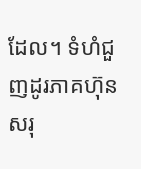ដែល។ ទំហំជួញដូរភាគហ៊ុនសរុ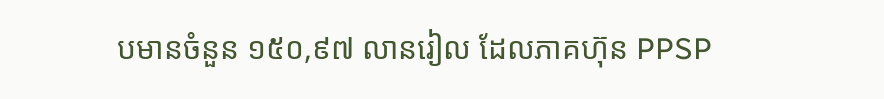បមានចំនួន ១៥០,៩៧ លានរៀល ដែលភាគហ៊ុន PPSP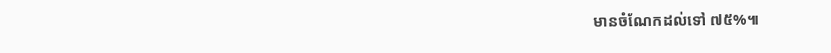មានចំណែកដល់ទៅ ៧៥%៕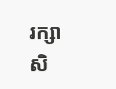រក្សាសិ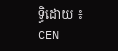ទ្ធិដោយ ៖ CEN